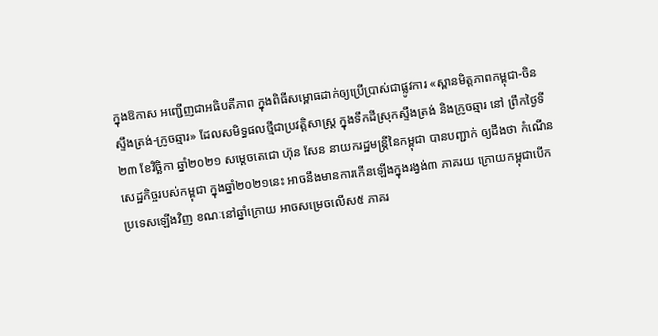ក្នុងឱកាស អញ្ជើញជាអធិបតីភាព ក្នុងពិធីសម្ពោធដាក់ឲ្យប្រើប្រាស់ជាផ្លូវការ «ស្ពានមិត្តភាពកម្ពុជា-ចិន ស្ទឹងត្រង់-ក្រូចឆ្មារ» ដែលសមិទ្ធផលថ្មីជាប្រវត្តិសាស្ត្រ ក្នុងទឹកដីស្រុកស្ទឹងត្រង់ និងក្រូចឆ្មារ នៅ ព្រឹកថ្ងៃទី២៣ ខែវិច្ឆិកា ឆ្នាំ២០២១ សម្ដេចតេជោ ហ៊ុន សែន នាយករដ្ឋមន្ដ្រីនៃកម្ពុជា បានបញ្ជាក់ ឲ្យដឹងថា កំណើនសេដ្ឋកិច្ចរបស់កម្ពុជា ក្នុងឆ្នាំ២០២១នេះ អាចនឹងមានការកើនឡើងក្នុងរង្វង់៣ ភាគរយ ក្រោយកម្ពុជាបើកប្រទេសឡើងវិញ ខណៈនៅឆ្នាំក្រោយ អាចសម្រេចលើស៥ ភាគរ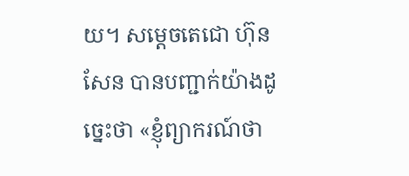យ។ សម្ដេចតេជោ ហ៊ុន សែន បានបញ្ជាក់យ៉ាងដូច្នេះថា «ខ្ញុំព្យាករណ៍ថា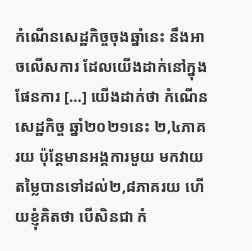កំណើនសេដ្ឋកិច្ចចុងឆ្នាំនេះ នឹងអាចលើសការ ដែលយើងដាក់នៅក្នុងផែនការ […] យើងដាក់ថា កំណើនសេដ្ឋកិច្ច ឆ្នាំ២០២១នេះ ២,៤ភាគរយ ប៉ុន្ដែមានអង្គការមួយ មកវាយតម្លៃបានទៅដល់២,៨ភាគរយ ហើយខ្ញុំគិតថា បើសិនជា កំ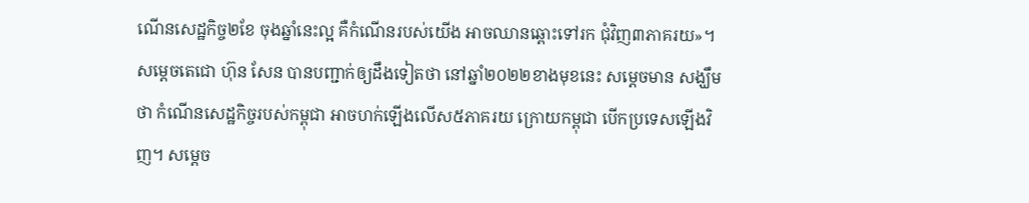ណើនសេដ្ឋកិច្ច២ខែ ចុងឆ្នាំនេះល្អ គឺកំណើនរបស់យើង អាចឈានឆ្ពោះទៅរក ជុំវិញ៣ភាគរយ»។
សម្ដេចតេជោ ហ៊ុន សែន បានបញ្ជាក់ឲ្យដឹងទៀតថា នៅឆ្នាំ២០២២ខាងមុខនេះ សម្ដេចមាន សង្ឃឹមថា កំណើនសេដ្ឋកិច្ចរបស់កម្ពុជា អាចហក់ឡើងលើស៥ភាគរយ ក្រោយកម្ពុជា បើកប្រទេសឡើងវិញ។ សម្ដេច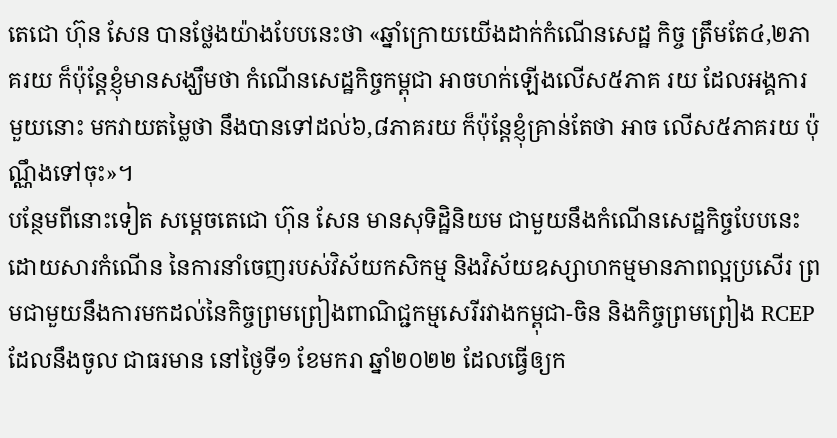តេជោ ហ៊ុន សែន បានថ្លែងយ៉ាងបែបនេះថា «ឆ្នាំក្រោយយើងដាក់កំណើនសេដ្ឋ កិច្ច ត្រឹមតែ៤,២ភាគរយ ក៏ប៉ុន្ដែខ្ញុំមានសង្ឃឹមថា កំណើនសេដ្ឋកិច្ចកម្ពុជា អាចហក់ឡើងលើស៥ភាគ រយ ដែលអង្គការមួយនោះ មកវាយតម្លៃថា នឹងបានទៅដល់៦,៨ភាគរយ ក៏ប៉ុន្ដែខ្ញុំគ្រាន់តែថា អាច លើស៥ភាគរយ ប៉ុណ្ណឹងទៅចុះ»។
បន្ថែមពីនោះទៀត សម្តេចតេជោ ហ៊ុន សែន មានសុទិដ្ឋិនិយម ជាមួយនឹងកំណើនសេដ្ឋកិច្ចបែបនេះ ដោយសារកំណើន នៃការនាំចេញរបស់វិស័យកសិកម្ម និងវិស័យឧស្សាហកម្មមានភាពល្អប្រសើរ ព្រមជាមួយនឹងការមកដល់នៃកិច្ចព្រមព្រៀងពាណិជ្ជកម្មសេរីរវាងកម្ពុជា-ចិន និងកិច្ចព្រមព្រៀង RCEP ដែលនឹងចូល ជាធរមាន នៅថ្ងៃទី១ ខែមករា ឆ្នាំ២០២២ ដែលធ្វើឲ្យក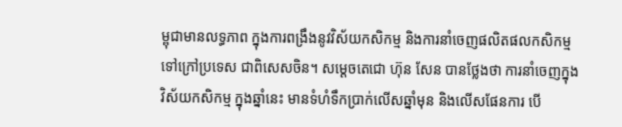ម្ពុជាមានលទ្ធភាព ក្នុងការពង្រឹងនូវវិស័យកសិកម្ម និងការនាំចេញផលិតផលកសិកម្ម ទៅក្រៅប្រទេស ជាពិសេសចិន។ សម្តេចតេជោ ហ៊ុន សែន បានថ្លែងថា ការនាំចេញក្នុងវិស័យកសិកម្ម ក្នុងឆ្នាំនេះ មានទំហំទឹកប្រាក់លើសឆ្នាំមុន និងលើសផែនការ បើ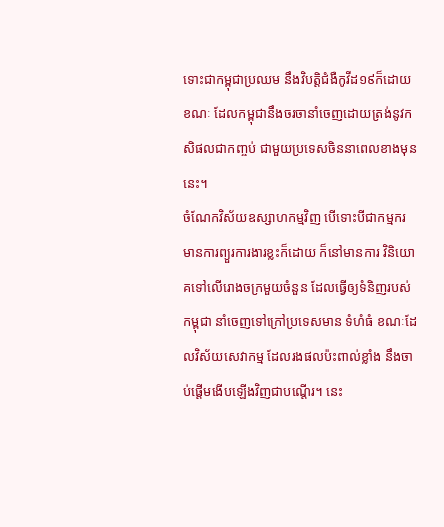ទោះជាកម្ពុជាប្រឈម នឹងវិបត្តិជំងឺកូវីដ១៩ក៏ដោយ ខណៈ ដែលកម្ពុជានឹងចរចានាំចេញដោយត្រង់នូវកសិផលជាកញ្ចប់ ជាមួយប្រទេសចិននាពេលខាងមុន នេះ។
ចំណែកវិស័យឧស្សាហកម្មវិញ បើទោះបីជាកម្មករ មានការព្យួរការងារខ្លះក៏ដោយ ក៏នៅមានការ វិនិយោគទៅលើរោងចក្រមួយចំនួន ដែលធ្វើឲ្យទំនិញរបស់កម្ពុជា នាំចេញទៅក្រៅប្រទេសមាន ទំហំធំ ខណៈដែលវិស័យសេវាកម្ម ដែលរងផលប៉ះពាល់ខ្លាំង នឹងចាប់ផ្តើមងើបឡើងវិញជាបណ្តើរ។ នេះ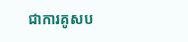ជាការគូសប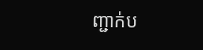ញ្ជាក់ប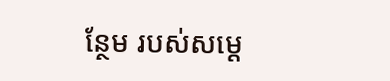ន្ថែម របស់សម្ដេ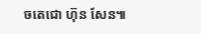ចតេជោ ហ៊ុន សែន៕